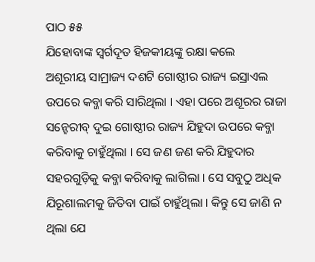ପାଠ ୫୫
ଯିହୋବାଙ୍କ ସ୍ୱର୍ଗଦୂତ ହିଜକୀୟଙ୍କୁ ରକ୍ଷା କଲେ
ଅଶୂରୀୟ ସାମ୍ରାଜ୍ୟ ଦଶଟି ଗୋଷ୍ଠୀର ରାଜ୍ୟ ଇସ୍ରାଏଲ ଉପରେ କବ୍ଜା କରି ସାରିଥିଲା । ଏହା ପରେ ଅଶୂରର ରାଜା ସନ୍ହେରୀବ୍ ଦୁଇ ଗୋଷ୍ଠୀର ରାଜ୍ୟ ଯିହୁଦା ଉପରେ କବ୍ଜା କରିବାକୁ ଚାହୁଁଥିଲା । ସେ ଜଣ ଜଣ କରି ଯିହୁଦାର ସହରଗୁଡ଼ିକୁ କବ୍ଜା କରିବାକୁ ଲାଗିଲା । ସେ ସବୁଠୁ ଅଧିକ ଯିରୂଶାଲମକୁ ଜିତିବା ପାଇଁ ଚାହୁଁଥିଲା । କିନ୍ତୁ ସେ ଜାଣି ନ ଥିଲା ଯେ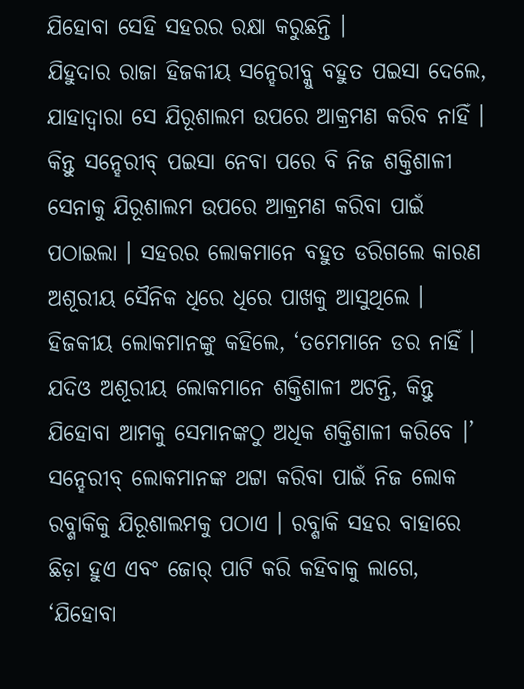ଯିହୋବା ସେହି ସହରର ରକ୍ଷା କରୁଛନ୍ତି ।
ଯିହୁଦାର ରାଜା ହିଜକୀୟ ସନ୍ହେରୀବ୍କୁ ବହୁତ ପଇସା ଦେଲେ, ଯାହାଦ୍ୱାରା ସେ ଯିରୂଶାଲମ ଉପରେ ଆକ୍ରମଣ କରିବ ନାହିଁ । କିନ୍ତୁ ସନ୍ହେରୀବ୍ ପଇସା ନେବା ପରେ ବି ନିଜ ଶକ୍ତିଶାଳୀ ସେନାକୁ ଯିରୂଶାଲମ ଉପରେ ଆକ୍ରମଣ କରିବା ପାଇଁ ପଠାଇଲା । ସହରର ଲୋକମାନେ ବହୁତ ଡରିଗଲେ କାରଣ ଅଶୂରୀୟ ସୈନିକ ଧିରେ ଧିରେ ପାଖକୁ ଆସୁଥିଲେ । ହିଜକୀୟ ଲୋକମାନଙ୍କୁ କହିଲେ, ‘ତମେମାନେ ଡର ନାହିଁ । ଯଦିଓ ଅଶୂରୀୟ ଲୋକମାନେ ଶକ୍ତିଶାଳୀ ଅଟନ୍ତି, କିନ୍ତୁ ଯିହୋବା ଆମକୁ ସେମାନଙ୍କଠୁ ଅଧିକ ଶକ୍ତିଶାଳୀ କରିବେ ।’
ସନ୍ହେରୀବ୍ ଲୋକମାନଙ୍କ ଥଟ୍ଟା କରିବା ପାଇଁ ନିଜ ଲୋକ ରବ୍ଶାକିକୁ ଯିରୂଶାଲମକୁ ପଠାଏ । ରବ୍ଶାକି ସହର ବାହାରେ ଛିଡ଼ା ହୁଏ ଏବଂ ଜୋର୍ ପାଟି କରି କହିବାକୁ ଲାଗେ, ‘ଯିହୋବା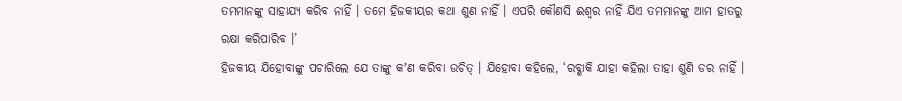ତମମାନଙ୍କୁ ସାହାଯ୍ୟ କରିବ ନାହିଁ । ତମେ ହିଜକୀୟର କଥା ଶୁଣ ନାହିଁ । ଏପରି କୌଣସି ଈଶ୍ୱର ନାହିଁ ଯିଏ ତମମାନଙ୍କୁ ଆମ ହାତରୁ ରକ୍ଷା କରିପାରିବ ।’
ହିଜକୀୟ ଯିହୋବାଙ୍କୁ ପଚାରିଲେ ଯେ ତାଙ୍କୁ କʼଣ କରିବା ଉଚିତ୍ । ଯିହୋବା କହିଲେ, ‘ରବ୍ଶାକି ଯାହା କହିଲା ତାହା ଶୁଣି ଡର ନାହିଁ ।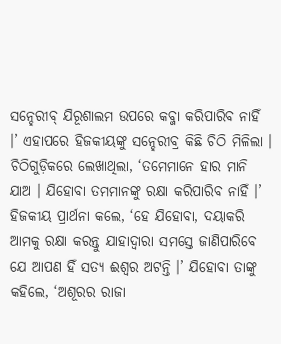ସନ୍ହେରୀବ୍ ଯିରୂଶାଲମ ଉପରେ କବ୍ଜା କରିପାରିବ ନାହିଁ ।’ ଏହାପରେ ହିଜକୀୟଙ୍କୁ ସନ୍ହେରୀବ୍ର କିଛି ଚିଠି ମିଳିଲା । ଚିଠିଗୁଡ଼ିକରେ ଲେଖାଥିଲା, ‘ତମେମାନେ ହାର ମାନି ଯାଅ । ଯିହୋବା ତମମାନଙ୍କୁ ରକ୍ଷା କରିପାରିବ ନାହିଁ ।’ ହିଜକୀୟ ପ୍ରାର୍ଥନା କଲେ, ‘ହେ ଯିହୋବା, ଦୟାକରି ଆମକୁ ରକ୍ଷା କରନ୍ତୁ ଯାହାଦ୍ୱାରା ସମସ୍ତେ ଜାଣିପାରିବେ ଯେ ଆପଣ ହିଁ ସତ୍ୟ ଈଶ୍ୱର ଅଟନ୍ତି ।’ ଯିହୋବା ତାଙ୍କୁ କହିଲେ, ‘ଅଶୂରର ରାଜା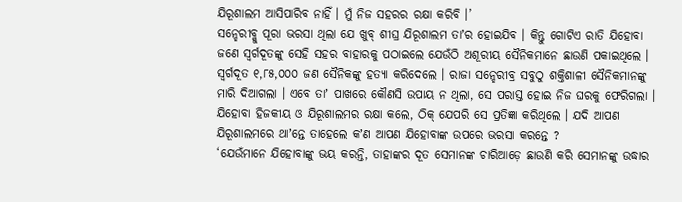ଯିରୂଶାଲମ ଆସିପାରିବ ନାହିଁ । ମୁଁ ନିଜ ସହରର ରକ୍ଷା କରିବି ।’
ସନ୍ହେରୀବ୍କୁ ପୂରା ଭରସା ଥିଲା ଯେ ଖୁବ୍ ଶୀଘ୍ର ଯିରୂଶାଲମ ତାʼର ହୋଇଯିବ । କିନ୍ତୁ ଗୋଟିଏ ରାତି ଯିହୋବା ଜଣେ ସ୍ୱର୍ଗଦୂତଙ୍କୁ ସେହି ସହର ବାହାରକୁ ପଠାଇଲେ ଯେଉଁଠି ଅଶୂରୀୟ ସୈନିକମାନେ ଛାଉଣି ପକାଇଥିଲେ । ସ୍ୱର୍ଗଦୂତ ୧,୮୫,୦୦୦ ଜଣ ସୈନିକଙ୍କୁ ହତ୍ୟା କରିଦେଲେ । ରାଜା ସନ୍ହେରୀବ୍ର ସବୁଠୁ ଶକ୍ତିଶାଳୀ ସୈନିକମାନଙ୍କୁ ମାରି ଦିଆଗଲା । ଏବେ ତାʼ ପାଖରେ କୌଣସି ଉପାୟ ନ ଥିଲା, ସେ ପରାସ୍ତ ହୋଇ ନିଜ ଘରକୁ ଫେରିଗଲା । ଯିହୋବା ହିଜକୀୟ ଓ ଯିରୂଶାଲମର ରକ୍ଷା କଲେ, ଠିକ୍ ଯେପରି ସେ ପ୍ରତିଜ୍ଞା କରିଥିଲେ । ଯଦି ଆପଣ ଯିରୂଶାଲମରେ ଥାʼନ୍ତେ ତାହେଲେ କʼଣ ଆପଣ ଯିହୋବାଙ୍କ ଉପରେ ଭରସା କରନ୍ତେ ?
‘ଯେଉଁମାନେ ଯିହୋବାଙ୍କୁ ଭୟ କରନ୍ତି, ତାହାଙ୍କର ଦୂତ ସେମାନଙ୍କ ଚାରିଆଡ଼େ ଛାଉଣି କରି ସେମାନଙ୍କୁ ଉଦ୍ଧାର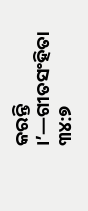କରନ୍ତି ।’—ଗୀତସଂହିତା ୩୪:୭